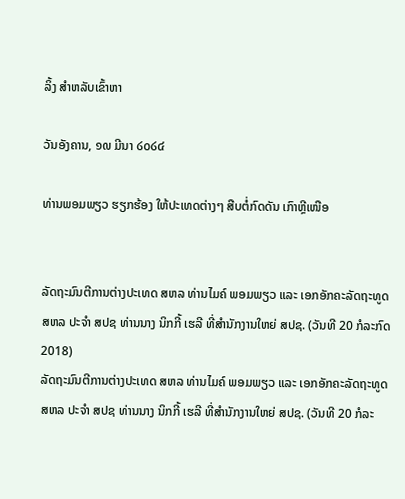ລິ້ງ ສຳຫລັບເຂົ້າຫາ

ວັນອັງຄານ, ໑໙ ມີນາ ໒໐໒໔

ທ່ານພອມພຽວ ຮຽກຮ້ອງ ໃຫ້ປະເທດຕ່າງໆ ສືບຕໍ່ກົດດັນ ເກົາຫຼີເໜືອ


ລັດຖະມົນຕີການຕ່າງປະເທດ ສຫລ ທ່ານໄມຄ໌ ພອມພຽວ ແລະ ເອກອັກຄະລັດຖະທູດ ສຫລ ປະຈຳ ສປຊ ທ່ານນາງ ນິກກີ້ ເຮລີ ທີ່ສຳນັກງານໃຫຍ່ ສປຊ. (ວັນທີ 20 ກໍລະກົດ 2018)
ລັດຖະມົນຕີການຕ່າງປະເທດ ສຫລ ທ່ານໄມຄ໌ ພອມພຽວ ແລະ ເອກອັກຄະລັດຖະທູດ ສຫລ ປະຈຳ ສປຊ ທ່ານນາງ ນິກກີ້ ເຮລີ ທີ່ສຳນັກງານໃຫຍ່ ສປຊ. (ວັນທີ 20 ກໍລະ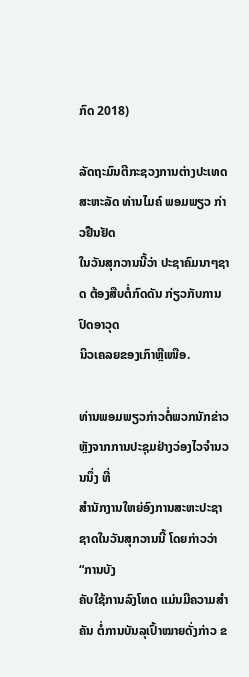ກົດ 2018)

ລັດຖະມົນຕີກະຊວງການຕ່າງປະເທດສະຫະລັດ ທ່ານໄມຄ໌ ພອມພຽວ ກ່າວຢືນຢັດ
ໃນວັນສຸກວານນີ້ວ່າ ປະຊາຄົມນາໆຊາດ ຕ້ອງສືບຕໍ່ກົດດັນ ກ່ຽວກັບການປົດອາວຸດ
ນິວເຄລຍຂອງເກົາຫຼີເໜືອ.

ທ່ານພອມພຽວກ່າວຕໍ່ພວກນັກຂ່າວ ຫຼັງຈາກການປະຊຸມຢ່າງວ່ອງໄວຈຳນວນນຶ່ງ ທີ່
ສຳນັກງານໃຫຍ່ອົງການສະຫະປະຊາຊາດໃນວັນສຸກວານນີ້ ໂດຍກ່າວວ່າ “ການບັງ
ຄັບໃຊ້ການລົງໂທດ ແມ່ນມີຄວາມສຳຄັນ ຕໍ່ການບັນລຸເປົ້າໝາຍດັ່ງກ່າວ ຂ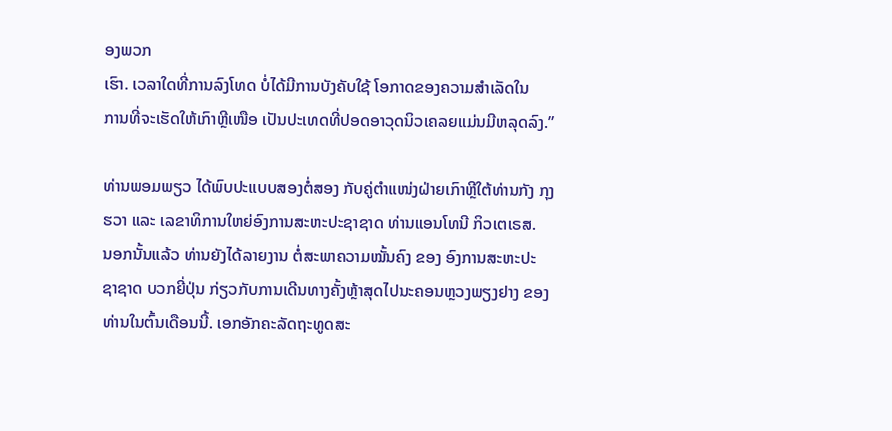ອງພວກ
ເຮົາ. ເວລາໃດທີ່ການລົງໂທດ ບໍ່ໄດ້ມີການບັງຄັບໃຊ້ ໂອກາດຂອງຄວາມສຳເລັດໃນ
ການທີ່ຈະເຮັດໃຫ້ເກົາຫຼີເໜືອ ເປັນປະເທດທີ່ປອດອາວຸດນິວເຄລຍແມ່ນມີຫລຸດລົງ.”

ທ່ານພອມພຽວ ໄດ້ພົບປະແບບສອງຕໍ່ສອງ ກັບຄູ່ຕຳແໜ່ງຝ່າຍເກົາຫຼີໃຕ້ທ່ານກັງ ກຸງ
ຮວາ ແລະ ເລຂາທິການໃຫຍ່ອົງການສະຫະປະຊາຊາດ ທ່ານແອນໂທນີ ກິວເຕເຣສ.
ນອກນັ້ນແລ້ວ ທ່ານຍັງໄດ້ລາຍງານ ຕໍ່ສະພາຄວາມໝັ້ນຄົງ ຂອງ ອົງການສະຫະປະ
ຊາຊາດ ບວກຍີ່ປຸ່ນ ກ່ຽວກັບການເດີນທາງຄັ້ງຫຼ້າສຸດໄປນະຄອນຫຼວງພຽງຢາງ ຂອງ
ທ່ານໃນຕົ້ນເດືອນນີ້. ເອກອັກຄະລັດຖະທູດສະ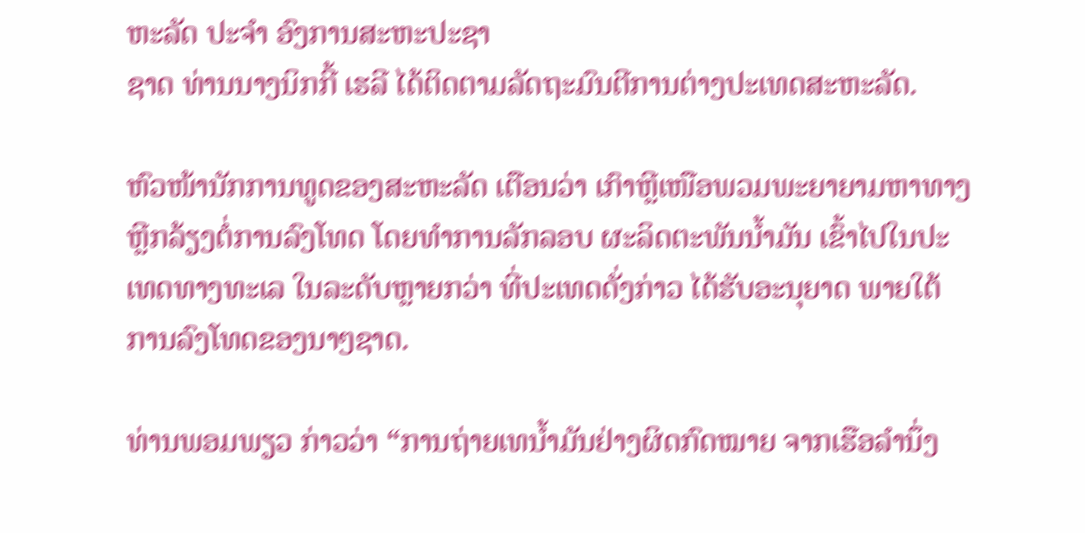ຫະລັດ ປະຈຳ ອົງການສະຫະປະຊາ
ຊາດ ທ່ານນາງນິກກີ້ ເຮລີ ໄດ້ຕິດຕາມລັດຖະມົນຕີການຕ່າງປະເທດສະຫະລັດ.

ຫົວໜ້ານັກການທູດຂອງສະຫະລັດ ເຕືອນວ່າ ເກົາຫຼີເໜືອພວມພະຍາຍາມຫາທາງ
ຫຼີກລ້ຽງຕໍ່ການລົງໂທດ ໂດຍທຳການລັກລອບ ຜະລິດຕະພັນນ້ຳມັນ ເຂົ້າໄປໃນປະ
ເທດທາງທະເລ ໃນລະດັບຫຼາຍກວ່າ ທີ່ປະເທດດັ່ງກ່າວ ໄດ້ຮັບອະນຸຍາດ ພາຍໃຕ້
ການລົງໂທດຂອງນາໆຊາດ.

ທ່ານພອມພຽວ ກ່າວວ່າ “ການຖ່າຍເທນ້ຳມັນຢ່າງຜິດກົດໝາຍ ຈາກເຮືອລຳນຶ່ງ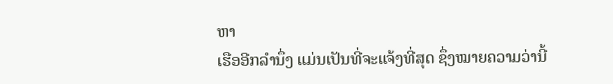ຫາ
ເຮືອອີກລຳນຶ່ງ ແມ່ນເປັນທີ່ຈະແຈ້ງທີ່ສຸດ ຊຶ່ງໝາຍຄວາມວ່ານີ້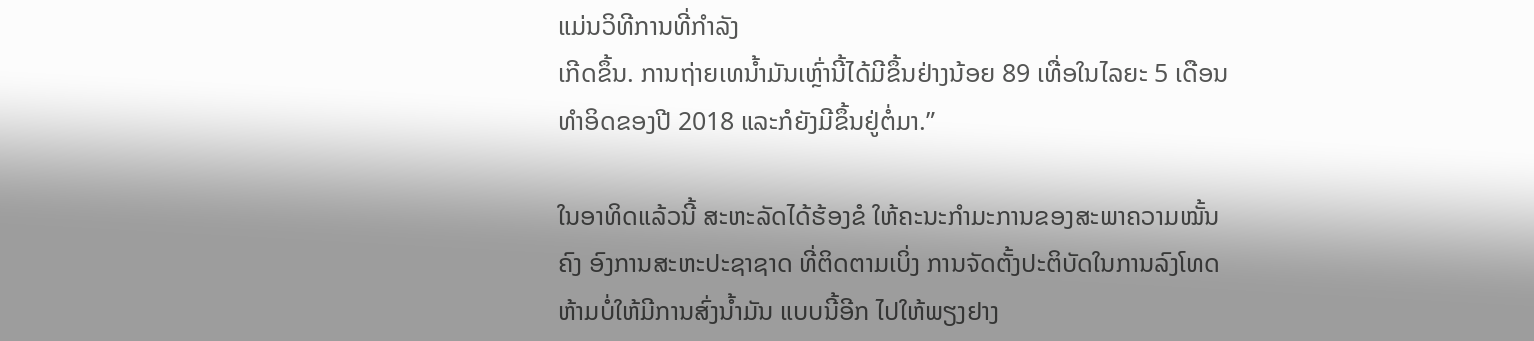ແມ່ນວິທີການທີ່ກຳລັງ
ເກີດຂຶ້ນ. ການຖ່າຍເທນ້ຳມັນເຫຼົ່ານີ້ໄດ້ມີຂຶ້ນຢ່າງນ້ອຍ 89 ເທື່ອໃນໄລຍະ 5 ເດືອນ
ທຳອິດຂອງປີ 2018 ແລະກໍຍັງມີຂຶ້ນຢູ່ຕໍ່ມາ.”

ໃນອາທິດແລ້ວນີ້ ສະຫະລັດໄດ້ຮ້ອງຂໍ ໃຫ້ຄະນະກຳມະການຂອງສະພາຄວາມໝັ້ນ
ຄົງ ອົງການສະຫະປະຊາຊາດ ທີ່ຕິດຕາມເບິ່ງ ການຈັດຕັ້ງປະຕິບັດໃນການລົງໂທດ
ຫ້າມບໍ່ໃຫ້ມີການສົ່ງນ້ຳມັນ ແບບນີ້ອີກ ໄປໃຫ້ພຽງຢາງ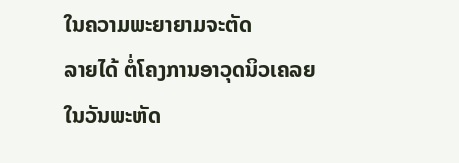ໃນຄວາມພະຍາຍາມຈະຕັດ
ລາຍໄດ້ ຕໍ່ໂຄງການອາວຸດນິວເຄລຍ
ໃນວັນພະຫັດ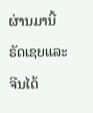ຜ່ານມານີ້ ຣັດເຊຍແລະຈີນໄດ້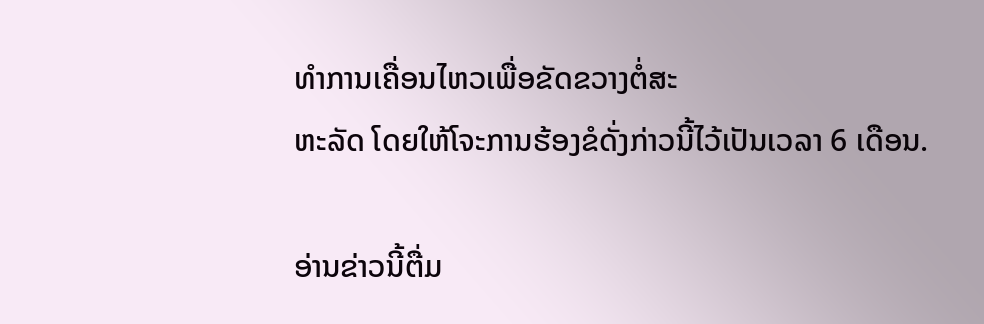ທຳການເຄື່ອນໄຫວເພື່ອຂັດຂວາງຕໍ່ສະ
ຫະລັດ ໂດຍໃຫ້ໂຈະການຮ້ອງຂໍດັ່ງກ່າວນີ້ໄວ້ເປັນເວລາ 6 ເດືອນ.

ອ່ານຂ່າວນີ້ຕື່ມ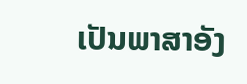ເປັນພາສາອັງ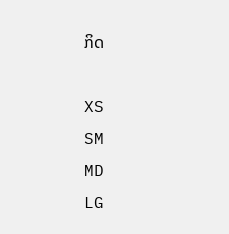ກິດ

XS
SM
MD
LG